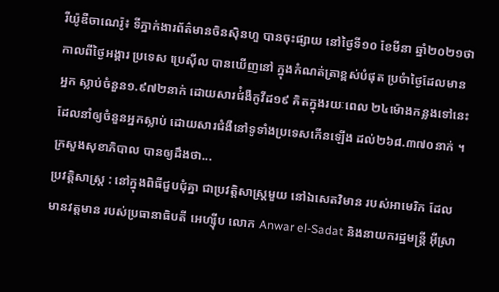រីយ៉ូឌឺចាណេរ៉ូ៖ ទីភ្នាក់ងារព័ត៌មានចិនស៊ិនហួ បានចុះផ្សាយ នៅថ្ងៃទី១០ ខែមីនា ឆ្នាំ២០២១ថា កាលពីថ្ងៃអង្គារ ប្រទេស ប្រេស៊ីល បានឃើញនៅ ក្នុងកំណត់ត្រាខ្ពស់បំផុត ប្រចំាថ្ងៃដែលមានអ្នក ស្លាប់ចំនួន១.៩៧២នាក់ ដោយសារជ់ំងឺកូវីដ១៩ គិតក្នុងរយៈពេល ២៤ម៉ោងកន្លងទៅនេះ ដែលនាំឲ្យចំនួនអ្នកស្លាប់ ដោយសារជំងឺនៅទូទាំងប្រទេសកើនឡើង ដល់២៦៨.៣៧០នាក់ ។ ក្រសួងសុខាភិបាល បានឲ្យដឹងថា...
ប្រវត្តិសាស្ត្រ : នៅក្នុងពិធីជួបជុំគ្នា ជាប្រវត្តិសាស្ត្រមួយ នៅឯសេតវិមាន របស់អាមេរិក ដែលមានវត្តមាន របស់ប្រធានាធិបតី អេហ្ស៊ីប លោក Anwar el-Sadat និងនាយករដ្ឋមន្ត្រី អ៊ីស្រា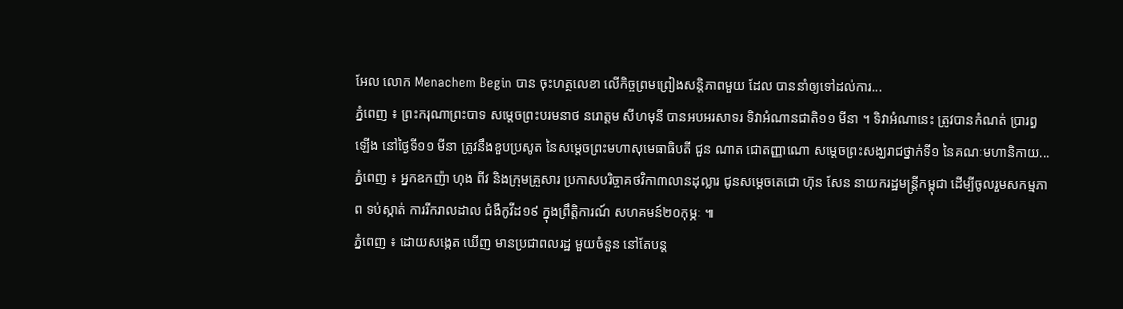អែល លោក Menachem Begin បាន ចុះហត្ថលេខា លើកិច្ចព្រមព្រៀងសន្តិភាពមួយ ដែល បាននាំឲ្យទៅដល់ការ...
ភ្នំពេញ ៖ ព្រះករុណាព្រះបាទ សម្តេចព្រះបរមនាថ នរោត្តម សីហមុនី បានអបអរសាទរ ទិវាអំណានជាតិ១១ មីនា ។ ទិវាអំណានេះ ត្រូវបានកំណត់ ប្រារព្ធឡើង នៅថ្ងៃទី១១ មីនា ត្រូវនឹងខួបប្រសូត នៃសម្ដេចព្រះមហាសុមេធាធិបតី ជួន ណាត ជោតញ្ញាណោ សម្ដេចព្រះសង្ឃរាជថ្នាក់ទី១ នៃគណៈមហានិកាយ...
ភ្នំពេញ ៖ អ្នកឧកញ៉ា ហុង ពីវ និងក្រុមគ្រួសារ ប្រកាសបរិច្ចាគថវិកា៣លានដុល្លារ ជូនសម្តេចតេជោ ហ៊ុន សែន នាយករដ្ឋមន្រ្តីកម្ពុជា ដើម្បីចូលរួមសកម្មភាព ទប់ស្កាត់ ការរីករាលដាល ជំងឺកូវីដ១៩ ក្នុងព្រឹត្តិការណ៍ សហគមន៍២០កុម្ភៈ ៕
ភ្នំពេញ ៖ ដោយសង្កេត ឃើញ មានប្រជាពលរដ្ឋ មួយចំនួន នៅតែបន្ត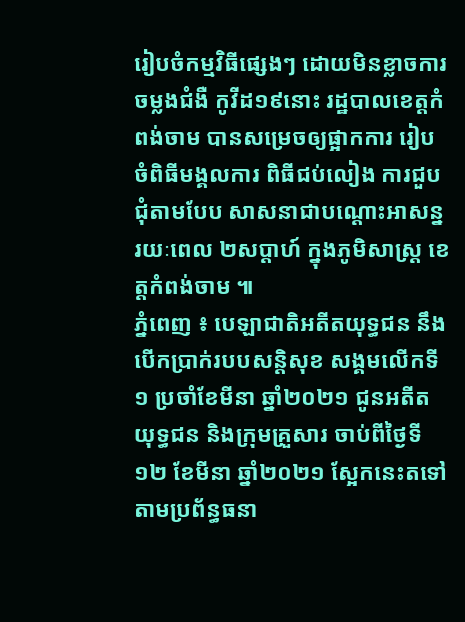រៀបចំកម្មវិធីផ្សេងៗ ដោយមិនខ្លាចការ ចម្លងជំងឺ កូវីដ១៩នោះ រដ្ឋបាលខេត្តកំពង់ចាម បានសម្រេចឲ្យផ្អាកការ រៀបចំពិធីមង្គលការ ពិធីជប់លៀង ការជួបជុំតាមបែប សាសនាជាបណ្ដោះអាសន្ន រយៈពេល ២សប្តាហ៍ ក្នុងភូមិសាស្ត្រ ខេត្តកំពង់ចាម ៕
ភ្នំពេញ ៖ បេឡាជាតិអតីតយុទ្ធជន នឹងបើកប្រាក់របបសន្ដិសុខ សង្គមលើកទី១ ប្រចាំខែមីនា ឆ្នាំ២០២១ ជូនអតីតយុទ្ធជន និងក្រុមគ្រួសារ ចាប់ពីថ្ងៃទី១២ ខែមីនា ឆ្នាំ២០២១ ស្អែកនេះតទៅ តាមប្រព័ន្ធធនា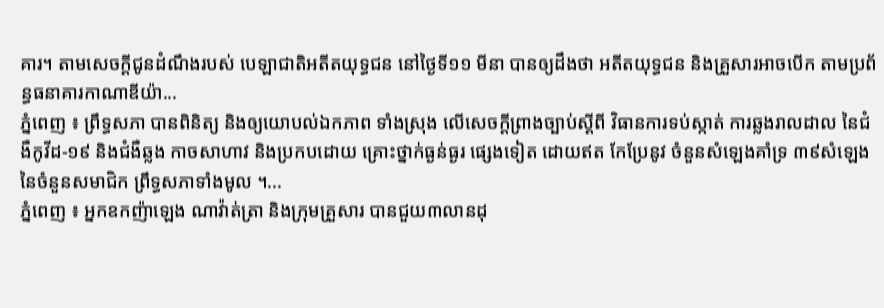គារ។ តាមសេចក្ដីជូនដំណឹងរបស់ បេឡាជាតិអតីតយុទ្ធជន នៅថ្ងៃទី១១ មីនា បានឲ្យដឹងថា អតីតយុទ្ធជន និងគ្រួសារអាចបើក តាមប្រព័ន្ធធនាគារកាណាឌីយ៉ា...
ភ្នំពេញ ៖ ព្រឹទ្ធសភា បានពិនិត្យ និងឲ្យយោបល់ឯកភាព ទាំងស្រុង លើសេចក្តីព្រាងច្បាប់ស្ដីពី វិធានការទប់ស្កាត់ ការឆ្លងរាលដាល នៃជំងឺកូវីដ-១៩ និងជំងឺឆ្លង កាចសាហាវ និងប្រកបដោយ គ្រោះថ្នាក់ធ្ងន់ធ្ងរ ផ្សេងទៀត ដោយឥត កែប្រែនូវ ចំនួនសំឡេងគាំទ្រ ៣៩សំឡេង នៃចំនួនសមាជិក ព្រឹទ្ធសភាទាំងមូល ។...
ភ្នំពេញ ៖ អ្នកឧកញ៉ាឡេង ណាវ៉ាត់ត្រា និងក្រុមគ្រួសារ បានជួយ៣លានដុ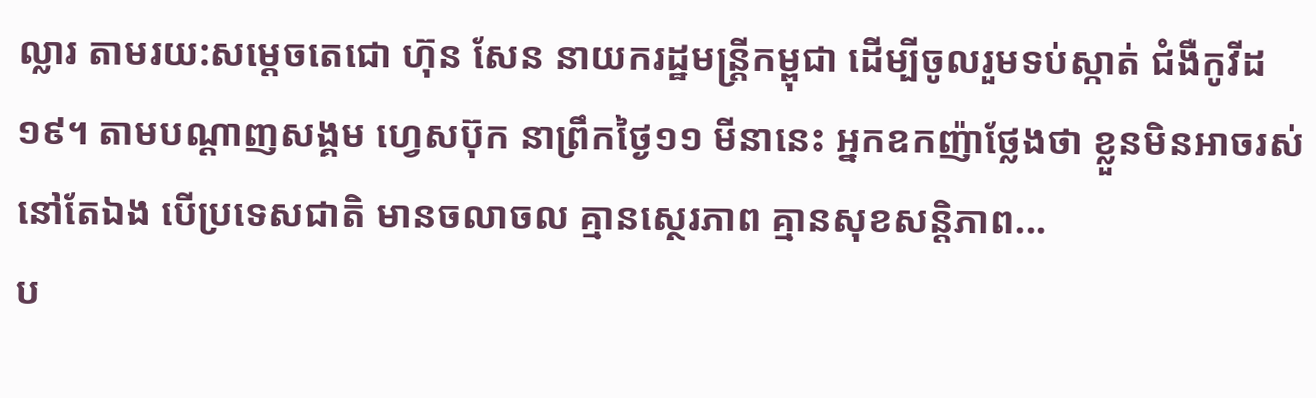ល្លារ តាមរយ:សម្ដេចតេជោ ហ៊ុន សែន នាយករដ្ឋមន្រ្តីកម្ពុជា ដើម្បីចូលរួមទប់ស្កាត់ ជំងឺកូវីដ១៩។ តាមបណ្តាញសង្គម ហ្វេសប៊ុក នាព្រឹកថ្ងៃ១១ មីនានេះ អ្នកឧកញ៉ាថ្លែងថា ខ្លួនមិនអាចរស់នៅតែឯង បើប្រទេសជាតិ មានចលាចល គ្មានស្ថេរភាព គ្មានសុខសន្តិភាព...
ប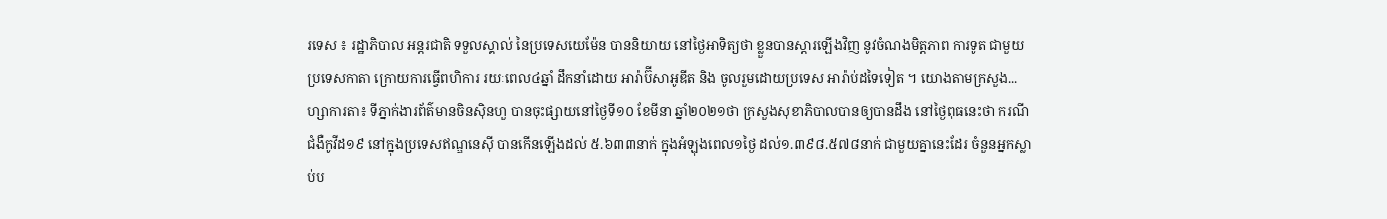រទេស ៖ រដ្ឋាភិបាល អន្តរជាតិ ទទួលស្គាល់ នៃប្រទេសយេម៉ែន បាននិយាយ នៅថ្ងៃអាទិត្យថា ខ្លួនបានស្តារឡើងវិញ នូវចំណងមិត្តភាព ការទូត ជាមួយ ប្រទេសកាតា ក្រោយការធ្វើពហិការ រយៈពេល៤ឆ្នាំ ដឹកនាំដោយ អារ៉ាប៊ីសាអូឌីត និង ចូលរួមដោយប្រទេស អារ៉ាប់ដទៃទៀត ។ យោងតាមក្រសួង...
ហ្សាការតា៖ ទីភ្នាក់ងារព័ត៌មានចិនស៊ិនហួ បានចុះផ្សាយនៅថ្ងៃទី១០ ខែមីនា ឆ្នាំ២០២១ថា ក្រសួងសុខាភិបាលបានឲ្យបានដឹង នៅថ្ងៃពុធនេះថា ករណីជំងឺកូវីដ១៩ នៅក្នុងប្រទេសឥណ្ឌនេស៊ី បានកើនឡើងដល់ ៥.៦៣៣នាក់ ក្នុងអំឡុងពេល១ថ្ងៃ ដល់១.៣៩៨.៥៧៨នាក់ ជាមួយគ្នានេះដែរ ចំនួនអ្នកស្លាប់ប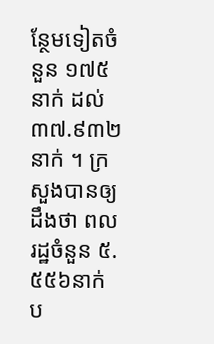ន្ថែមទៀតចំនួន ១៧៥នាក់ ដល់៣៧.៩៣២នាក់ ។ ក្រសួងបានឲ្យដឹងថា ពលរដ្ឋចំនួន ៥.៥៥៦នាក់ ប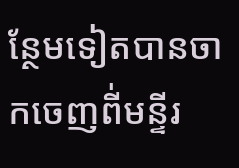ន្ថែមទៀតបានចាកចេញពី់មន្ទីរ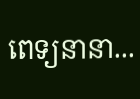ពេទ្យនានា...